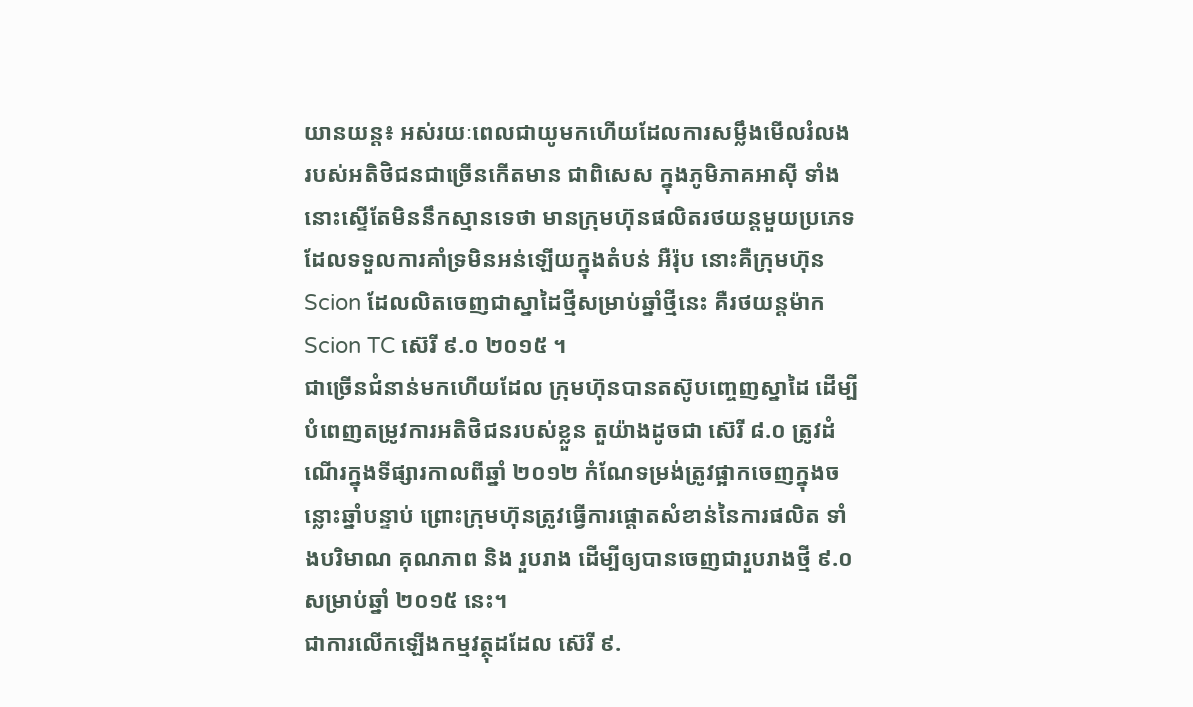យានយន្ដ៖ អស់រយៈពេលជាយូមកហើយដែលការសម្លឹងមើលរំលង របស់អតិថិជនជាច្រើនកើតមាន ជាពិសេស ក្នុងភូមិភាគអាស៊ី ទាំងនោះស្ទើតែមិននឹកស្មានទេថា មានក្រុមហ៊ុនផលិតរថយន្ដមួយប្រភេទដែលទទួលការគាំទ្រមិនអន់ឡើយក្នុងតំបន់ អឺរ៉ុប នោះគឺក្រុមហ៊ុន Scion ដែលលិតចេញជាស្នាដៃថ្មីសម្រាប់ឆ្នាំថ្មីនេះ គឺរថយន្ដម៉ាក Scion TC ស៊េរី ៩.០ ២០១៥ ។
ជាច្រើនជំនាន់មកហើយដែល ក្រុមហ៊ុនបានតស៊ូបញ្ចេញស្នាដៃ ដើម្បីបំពេញតម្រូវការអតិថិជនរបស់ខ្លួន តួយ៉ាងដូចជា ស៊េរី ៨.០ ត្រូវដំណើរក្នុងទីផ្សារកាលពីឆ្នាំ ២០១២ កំណែទម្រង់ត្រូវផ្អាកចេញក្នុងចន្លោះឆ្នាំបន្ទាប់ ព្រោះក្រុមហ៊ុនត្រូវធ្វើការផ្ដោតសំខាន់នៃការផលិត ទាំងបរិមាណ គុណភាព និង រួបរាង ដើម្បីឲ្យបានចេញជារួបរាងថ្មី ៩.០ សម្រាប់ឆ្នាំ ២០១៥ នេះ។
ជាការលើកឡើងកម្មវត្ថុដដែល ស៊េរី ៩.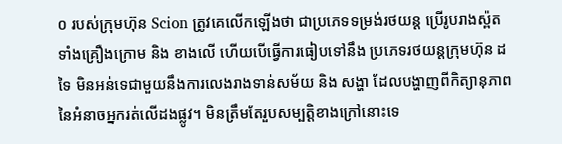០ របស់ក្រុមហ៊ុន Scion ត្រូវគេលើកឡើងថា ជាប្រភេទទម្រង់រថយន្ដ ប្រើរូបរាងស្ព៉ត ទាំងគ្រឿងក្រោម និង ខាងលើ ហើយបើធ្វើការធៀបទៅនឹង ប្រភេទរថយន្ដក្រុមហ៊ុន ដទៃ មិនអន់ទេជាមួយនឹងការលេងរាងទាន់សម័យ និង សង្ហា ដែលបង្ហាញពីកិត្យានុភាពនៃអំនាចអ្នករត់លើដងផ្លូវ។ មិនត្រឹមតែរួបសម្បត្ដិខាងក្រៅនោះទេ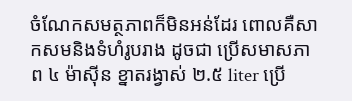ចំណែកសមត្ថភាពក៏មិនអន់ដែរ ពោលគឺសាកសមនិងទំហំរូបរាង ដូចជា ប្រើសមាសភាព ៤ ម៉ាស៊ីន ខ្នាតរង្វាស់ ២.៥ liter ប្រើ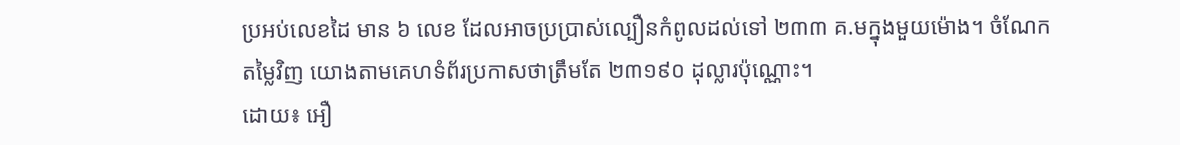ប្រអប់លេខដៃ មាន ៦ លេខ ដែលអាចប្រប្រាស់ល្បឿនកំពូលដល់ទៅ ២៣៣ គ.មក្នុងមួយម៉ោង។ ចំណែកតម្លៃវិញ យោងតាមគេហទំព័រប្រកាសថាត្រឹមតែ ២៣១៩០ ដុល្លារប៉ុណ្ណោះ។
ដោយ៖ អឿ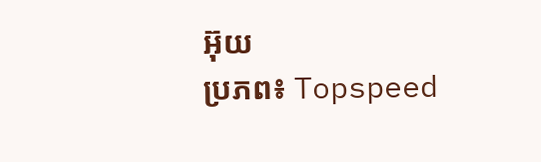អ៊ុយ
ប្រភព៖ Topspeed